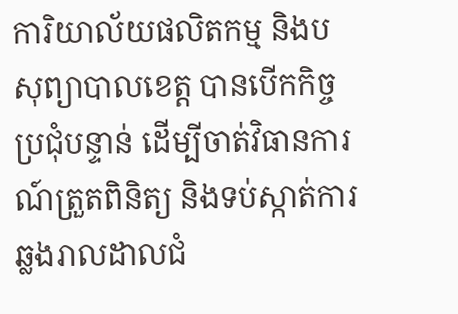ការិយាល័យផលិតកម្ម និងបសុព្យាបាលខេត្ដ បានបើកកិច្ចប្រជុំបន្ទាន់ ដើម្បីចាត់វិធានការណ៍ត្រួតពិនិត្យ និងទប់ស្កាត់ការឆ្លងរាលដាលជំ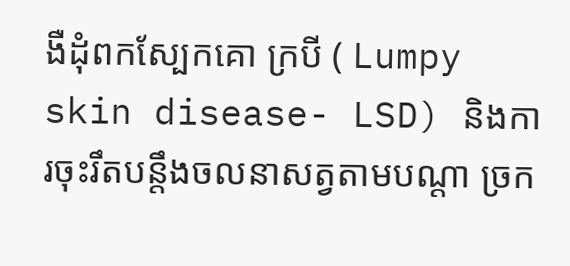ងឺដុំពកស្បែកគោ ក្របី ( Lumpy skin disease- LSD) និងការចុះរឹតបន្តឹងចលនាសត្វតាមបណ្ដា ច្រក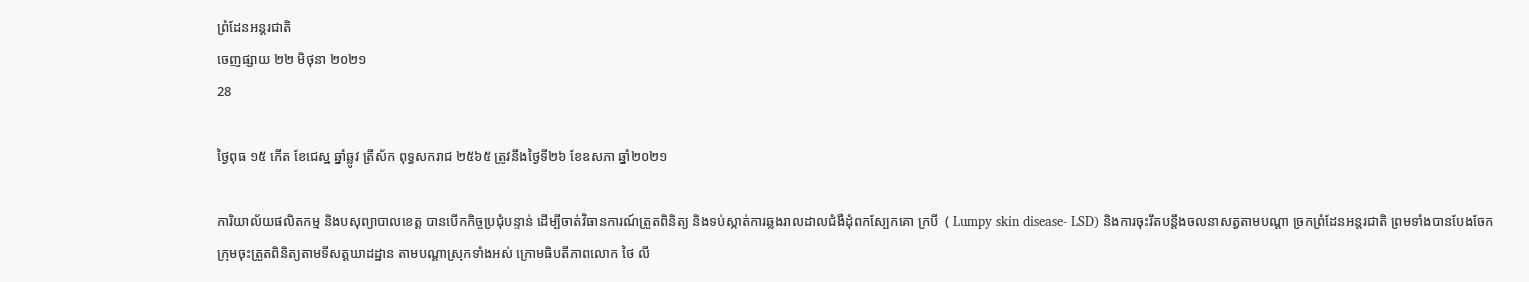ព្រំដែនអន្តរជាតិ
ចេញផ្សាយ ២២ មិថុនា ២០២១
28

ថ្ងៃពុធ ១៥ កើត ខែជេស្ឋ ឆ្នាំឆ្លូវ ត្រីស័ក ពុទ្ធសករាជ ២៥៦៥ ត្រូវនឹងថ្ងៃទី២៦ ខែឧសភា ឆ្នាំ២០២១

ការិយាល័យផលិតកម្ម និងបសុព្យាបាលខេត្ដ បានបើកកិច្ចប្រជុំបន្ទាន់ ដើម្បីចាត់វិធានការណ៍ត្រួតពិនិត្យ និងទប់ស្កាត់ការឆ្លងរាលដាលជំងឺដុំពកស្បែកគោ ក្របី  ( Lumpy skin disease- LSD) និងការចុះរឹតបន្តឹងចលនាសត្វតាមបណ្ដា ច្រកព្រំដែនអន្តរជាតិ ព្រមទាំងបានបែងចែកក្រុមចុះត្រួតពិនិត្យតាមទីសត្ដឃាដដ្ឋាន តាមបណ្ដាស្រុកទាំងអស់ ក្រោមធិបតីភាពលោក ថៃ លី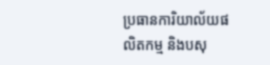ប្រធានការិយាល័យផលិតកម្ម និងបសុ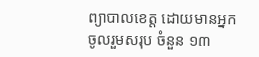ព្យាបាលខេត្ដ ដោយមានអ្នកចូលរួមសរុប ចំនួន ១៣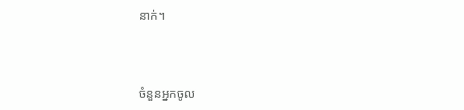នាក់។



ចំនួនអ្នកចូល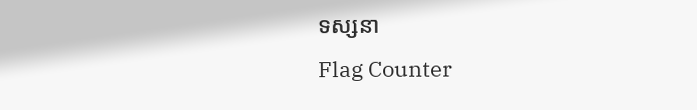ទស្សនា
Flag Counter